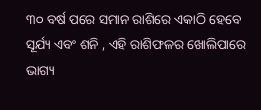୩୦ ବର୍ଷ ପରେ ସମାନ ରାଶିରେ ଏକାଠି ହେବେ ସୂର୍ଯ୍ୟ ଏବଂ ଶନି , ଏହି ରାଶିଫଳର ଖୋଲିପାରେ ଭାଗ୍ୟ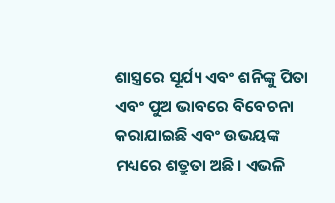ଶାସ୍ତ୍ରରେ ସୂର୍ଯ୍ୟ ଏବଂ ଶନିଙ୍କୁ ପିତା ଏବଂ ପୁଅ ଭାବରେ ବିବେଚନା କରାଯାଇଛି ଏବଂ ଉଭୟଙ୍କ ମଧ୍ୟରେ ଶତ୍ରୁତା ଅଛି। ଏଭଳି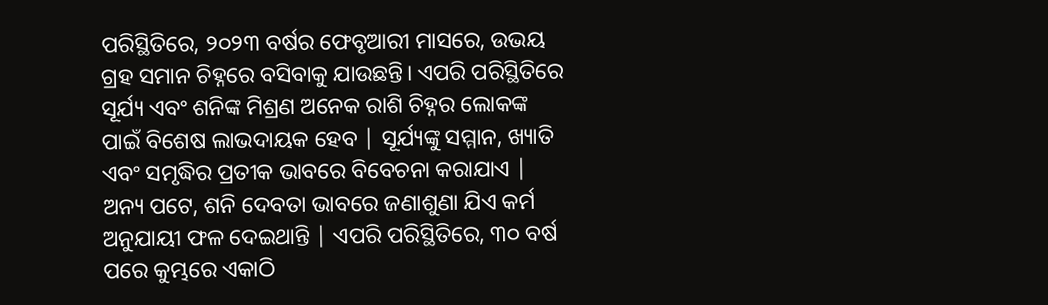ପରିସ୍ଥିତିରେ, ୨୦୨୩ ବର୍ଷର ଫେବୃଆରୀ ମାସରେ, ଉଭୟ ଗ୍ରହ ସମାନ ଚିହ୍ନରେ ବସିବାକୁ ଯାଉଛନ୍ତି। ଏପରି ପରିସ୍ଥିତିରେ ସୂର୍ଯ୍ୟ ଏବଂ ଶନିଙ୍କ ମିଶ୍ରଣ ଅନେକ ରାଶି ଚିହ୍ନର ଲୋକଙ୍କ ପାଇଁ ବିଶେଷ ଲାଭଦାୟକ ହେବ | ସୂର୍ଯ୍ୟଙ୍କୁ ସମ୍ମାନ, ଖ୍ୟାତି ଏବଂ ସମୃଦ୍ଧିର ପ୍ରତୀକ ଭାବରେ ବିବେଚନା କରାଯାଏ | ଅନ୍ୟ ପଟେ, ଶନି ଦେବତା ଭାବରେ ଜଣାଶୁଣା ଯିଏ କର୍ମ ଅନୁଯାୟୀ ଫଳ ଦେଇଥାନ୍ତି | ଏପରି ପରିସ୍ଥିତିରେ, ୩୦ ବର୍ଷ ପରେ କୁମ୍ଭରେ ଏକାଠି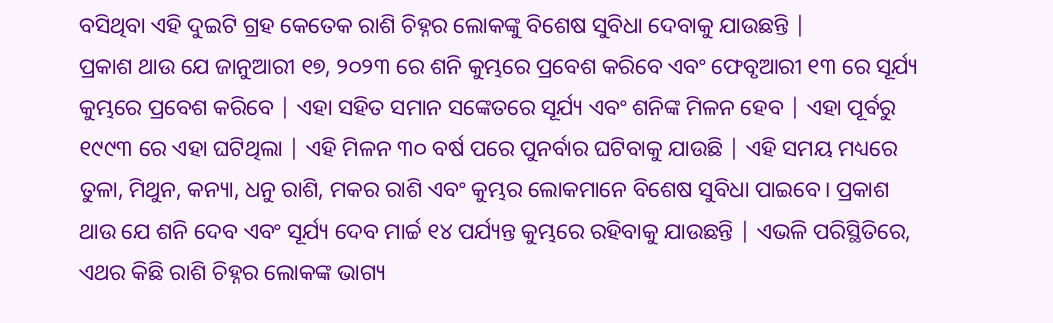ବସିଥିବା ଏହି ଦୁଇଟି ଗ୍ରହ କେତେକ ରାଶି ଚିହ୍ନର ଲୋକଙ୍କୁ ବିଶେଷ ସୁବିଧା ଦେବାକୁ ଯାଉଛନ୍ତି |
ପ୍ରକାଶ ଥାଉ ଯେ ଜାନୁଆରୀ ୧୭, ୨୦୨୩ ରେ ଶନି କୁମ୍ଭରେ ପ୍ରବେଶ କରିବେ ଏବଂ ଫେବୃଆରୀ ୧୩ ରେ ସୂର୍ଯ୍ୟ କୁମ୍ଭରେ ପ୍ରବେଶ କରିବେ | ଏହା ସହିତ ସମାନ ସଙ୍କେତରେ ସୂର୍ଯ୍ୟ ଏବଂ ଶନିଙ୍କ ମିଳନ ହେବ | ଏହା ପୂର୍ବରୁ ୧୯୯୩ ରେ ଏହା ଘଟିଥିଲା | ଏହି ମିଳନ ୩୦ ବର୍ଷ ପରେ ପୁନର୍ବାର ଘଟିବାକୁ ଯାଉଛି | ଏହି ସମୟ ମଧ୍ୟରେ ତୁଳା, ମିଥୁନ, କନ୍ୟା, ଧନୁ ରାଶି, ମକର ରାଶି ଏବଂ କୁମ୍ଭର ଲୋକମାନେ ବିଶେଷ ସୁବିଧା ପାଇବେ। ପ୍ରକାଶ ଥାଉ ଯେ ଶନି ଦେବ ଏବଂ ସୂର୍ଯ୍ୟ ଦେବ ମାର୍ଚ୍ଚ ୧୪ ପର୍ଯ୍ୟନ୍ତ କୁମ୍ଭରେ ରହିବାକୁ ଯାଉଛନ୍ତି | ଏଭଳି ପରିସ୍ଥିତିରେ, ଏଥର କିଛି ରାଶି ଚିହ୍ନର ଲୋକଙ୍କ ଭାଗ୍ୟ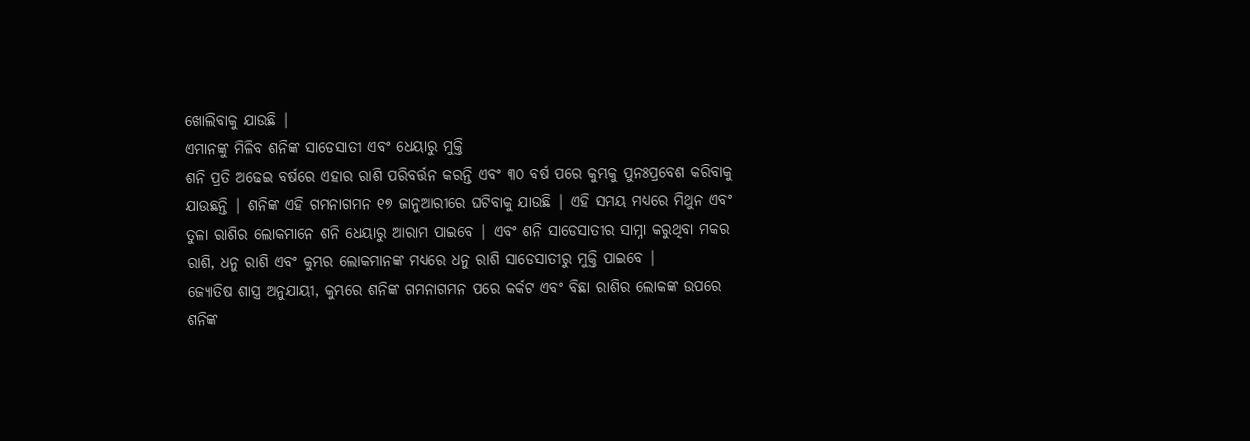ଖୋଲିବାକୁ ଯାଉଛି |
ଏମାନଙ୍କୁ ମିଳିବ ଶନିଙ୍କ ସାଡେସାତୀ ଏବଂ ଧେୟାରୁ ମୁକ୍ତି
ଶନି ପ୍ରତି ଅଢେଇ ବର୍ଷରେ ଏହାର ରାଶି ପରିବର୍ତ୍ତନ କରନ୍ତି ଏବଂ ୩୦ ବର୍ଷ ପରେ କୁମ୍ଭକୁ ପୁନଃପ୍ରବେଶ କରିବାକୁ ଯାଉଛନ୍ତି | ଶନିଙ୍କ ଏହି ଗମନାଗମନ ୧୭ ଜାନୁଆରୀରେ ଘଟିବାକୁ ଯାଉଛି | ଏହି ସମୟ ମଧ୍ୟରେ ମିଥୁନ ଏବଂ ତୁଳା ରାଶିର ଲୋକମାନେ ଶନି ଧେୟାରୁ ଆରାମ ପାଇବେ | ଏବଂ ଶନି ସାଡେସାତୀର ସାମ୍ନା କରୁଥିବା ମକର ରାଶି, ଧନୁ ରାଶି ଏବଂ କୁମ୍ଭର ଲୋକମାନଙ୍କ ମଧ୍ୟରେ ଧନୁ ରାଶି ସାଡେସାତୀରୁ ମୁକ୍ତି ପାଇବେ |
ଜ୍ୟୋତିଷ ଶାସ୍ତ୍ର ଅନୁଯାୟୀ, କୁମ୍ଭରେ ଶନିଙ୍କ ଗମନାଗମନ ପରେ କର୍କଟ ଏବଂ ବିଛା ରାଶିର ଲୋକଙ୍କ ଉପରେ ଶନିଙ୍କ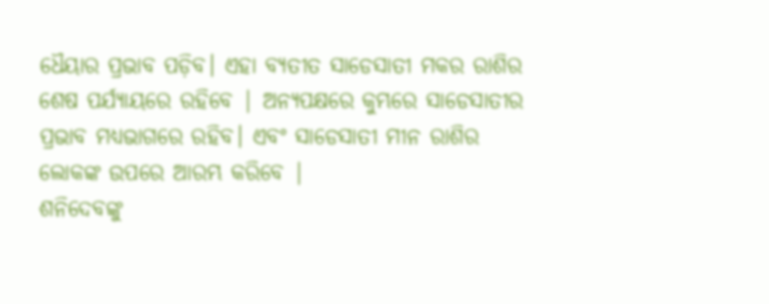ଧୈୟାର ପ୍ରଭାବ ପଡ଼ିବ। ଏହା ବ୍ୟତୀତ ସାଡେସାତୀ ମକର ରାଶିର ଶେଷ ପର୍ଯ୍ୟାୟରେ ରହିବେ | ଅନ୍ୟପକ୍ଷରେ କୁମ୍ଭରେ ସାଡେସାତୀର ପ୍ରଭାବ ମଧ୍ୟଭାଗରେ ରହିବ। ଏବଂ ସାଡେସାତୀ ମୀନ ରାଶିର ଲୋକଙ୍କ ଉପରେ ଆରମ୍ଭ କରିବେ |
ଶନିଦେବଙ୍କୁ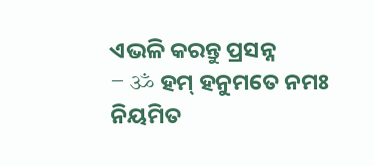ଏଭଳି କରନ୍ତୁ ପ୍ରସନ୍ନ
– ॐ ହମ୍ ହନୁମତେ ନମଃ ନିୟମିତ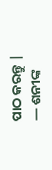ପାଠ କରନ୍ତୁ |
— ଶନୀଙ୍କ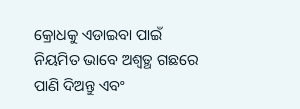କ୍ରୋଧକୁ ଏଡାଇବା ପାଇଁ ନିୟମିତ ଭାବେ ଅଶ୍ୱତ୍ଥ ଗଛରେ ପାଣି ଦିଅନ୍ତୁ ଏବଂ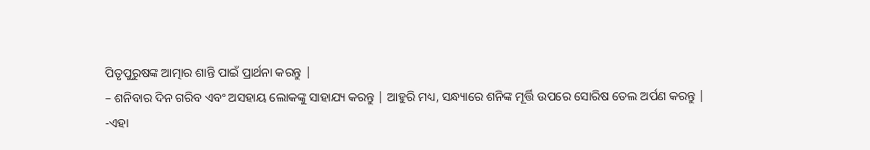ପିତୃପୁରୁଷଙ୍କ ଆତ୍ମାର ଶାନ୍ତି ପାଇଁ ପ୍ରାର୍ଥନା କରନ୍ତୁ |
– ଶନିବାର ଦିନ ଗରିବ ଏବଂ ଅସହାୟ ଲୋକଙ୍କୁ ସାହାଯ୍ୟ କରନ୍ତୁ | ଆହୁରି ମଧ୍ୟ, ସନ୍ଧ୍ୟାରେ ଶନିଙ୍କ ମୂର୍ତ୍ତି ଉପରେ ସୋରିଷ ତେଲ ଅର୍ପଣ କରନ୍ତୁ |
-ଏହା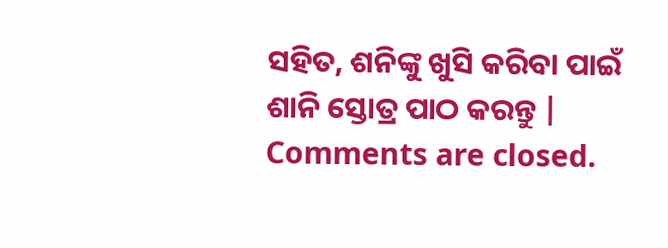ସହିତ, ଶନିଙ୍କୁ ଖୁସି କରିବା ପାଇଁ ଶାନି ସ୍ତୋତ୍ର ପାଠ କରନ୍ତୁ |
Comments are closed.